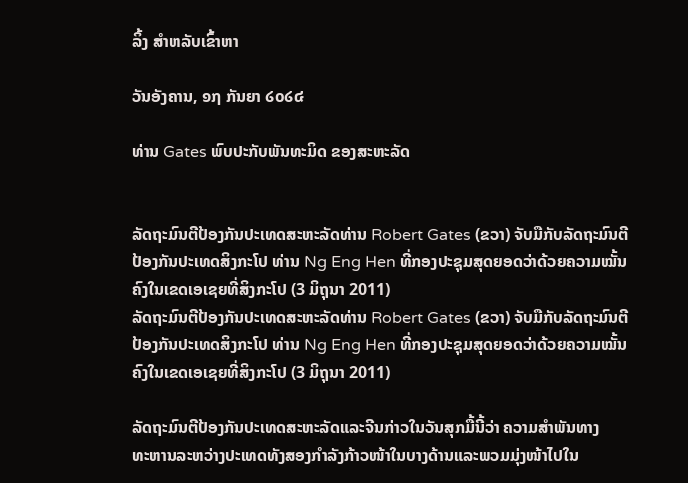ລິ້ງ ສຳຫລັບເຂົ້າຫາ

ວັນອັງຄານ, ໑໗ ກັນຍາ ໒໐໒໔

ທ່ານ Gates ພົບປະກັບພັນທະມິດ ຂອງສະຫະລັດ


ລັດຖະມົນຕີປ້ອງກັນປະເທດສະຫະລັດທ່ານ Robert Gates (ຂວາ) ຈັບມືກັບລັດຖະມົນຕີປ້ອງກັນປະເທດສິງກະໂປ ທ່ານ Ng Eng Hen ທີ່ກອງປະຊຸມສຸດຍອດວ່າດ້ວຍຄວາມໝັ້ນຄົງໃນເຂດເອເຊຍທີ່ສິງກະໂປ (3 ມິຖຸນາ 2011)
ລັດຖະມົນຕີປ້ອງກັນປະເທດສະຫະລັດທ່ານ Robert Gates (ຂວາ) ຈັບມືກັບລັດຖະມົນຕີປ້ອງກັນປະເທດສິງກະໂປ ທ່ານ Ng Eng Hen ທີ່ກອງປະຊຸມສຸດຍອດວ່າດ້ວຍຄວາມໝັ້ນຄົງໃນເຂດເອເຊຍທີ່ສິງກະໂປ (3 ມິຖຸນາ 2011)

ລັດຖະມົນຕີປ້ອງກັນປະເທດສະຫະລັດແລະຈີນກ່າວໃນວັນສຸກມື້ນີ້ວ່າ ຄວາມສຳພັນທາງ
ທະຫານລະຫວ່າງປະເທດທັງສອງກຳລັງກ້າວໜ້າໃນບາງດ້ານແລະພວມມຸ່ງໜ້າໄປໃນ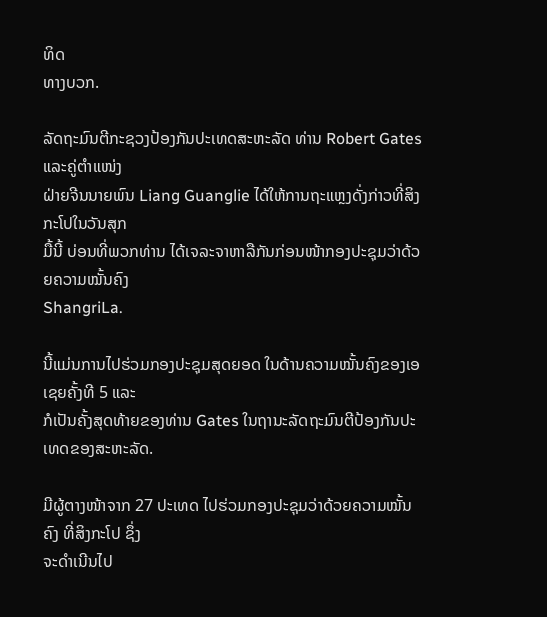ທິດ
ທາງບວກ.

ລັດຖະມົນຕີກະຊວງປ້ອງກັນປະເທດສະຫະລັດ ທ່ານ Robert Gates ແລະຄູ່ຕຳແໜ່ງ
ຝ່າຍຈີນນາຍພົນ Liang Guanglie ໄດ້ໃຫ້ການຖະແຫຼງດັ່ງກ່າວທີ່ສິງກະໂປໃນວັນສຸກ
ມື້ນີ້ ບ່ອນທີ່ພວກທ່ານ ໄດ້ເຈລະຈາຫາລືກັນກ່ອນໜ້າກອງປະຊຸມວ່າດ້ວຍຄວາມໝັ້ນຄົງ
ShangriLa.

ນີ້ແມ່ນການໄປຮ່ວມກອງປະຊຸມສຸດຍອດ ໃນດ້ານຄວາມໝັ້ນຄົງຂອງເອເຊຍຄັ້ງທີ 5 ແລະ
ກໍເປັນຄັ້ງສຸດທ້າຍຂອງທ່ານ Gates ໃນຖານະລັດຖະມົນຕີປ້ອງກັນປະເທດຂອງສະຫະລັດ.

ມີຜູ້ຕາງໜ້າຈາກ 27 ປະເທດ ໄປຮ່ວມກອງປະຊຸມວ່າດ້ວຍຄວາມໝັ້ນຄົງ ທີ່ສິງກະໂປ ຊຶ່ງ
ຈະດຳເນີນໄປ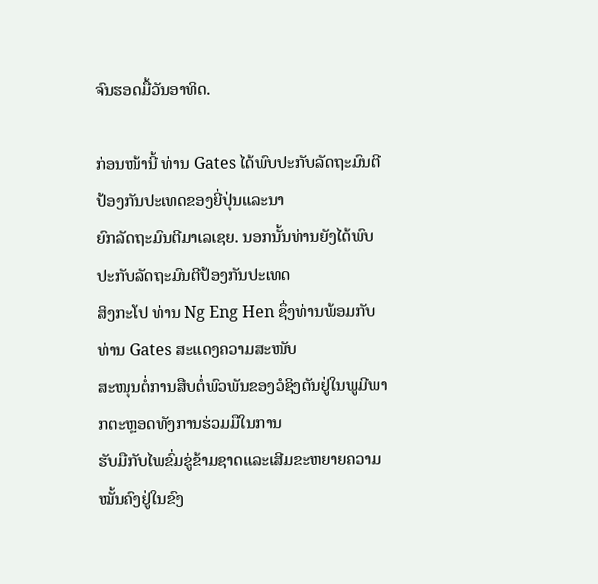ຈົນຮອດມື້ວັນອາທິດ.

ກ່ອນໜ້ານີ້ ທ່ານ Gates ໄດ້ພົບປະກັບລັດຖະມົນຕີປ້ອງກັນປະເທດຂອງຍີ່ປຸ່ນແລະນາ
ຍົກລັດຖະມົນຕີມາເລເຊຍ. ນອກນັ້ນທ່ານຍັງໄດ້ພົບປະກັບລັດຖະມົນຕີປ້ອງກັນປະເທດ
ສິງກະໂປ ທ່ານ Ng Eng Hen ຊຶ່ງທ່ານພ້ອມກັບທ່ານ Gates ສະແດງຄວາມສະໜັບ
ສະໜຸນຕໍ່ການສືບຕໍ່ພົວພັນຂອງວໍຊິງຕັນຢູ່ໃນພູມີພາກຕະຫຼອດທັງການຮ່ວມມືໃນການ
ຮັບມືກັບໄພຂົ່ມຂູ່ຂ້າມຊາດແລະເສີມຂະຫຍາຍຄວາມໝັ້ນຄົງຢູ່ໃນຂົງ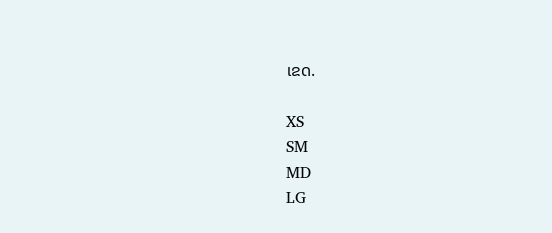ເຂດ.

XS
SM
MD
LG